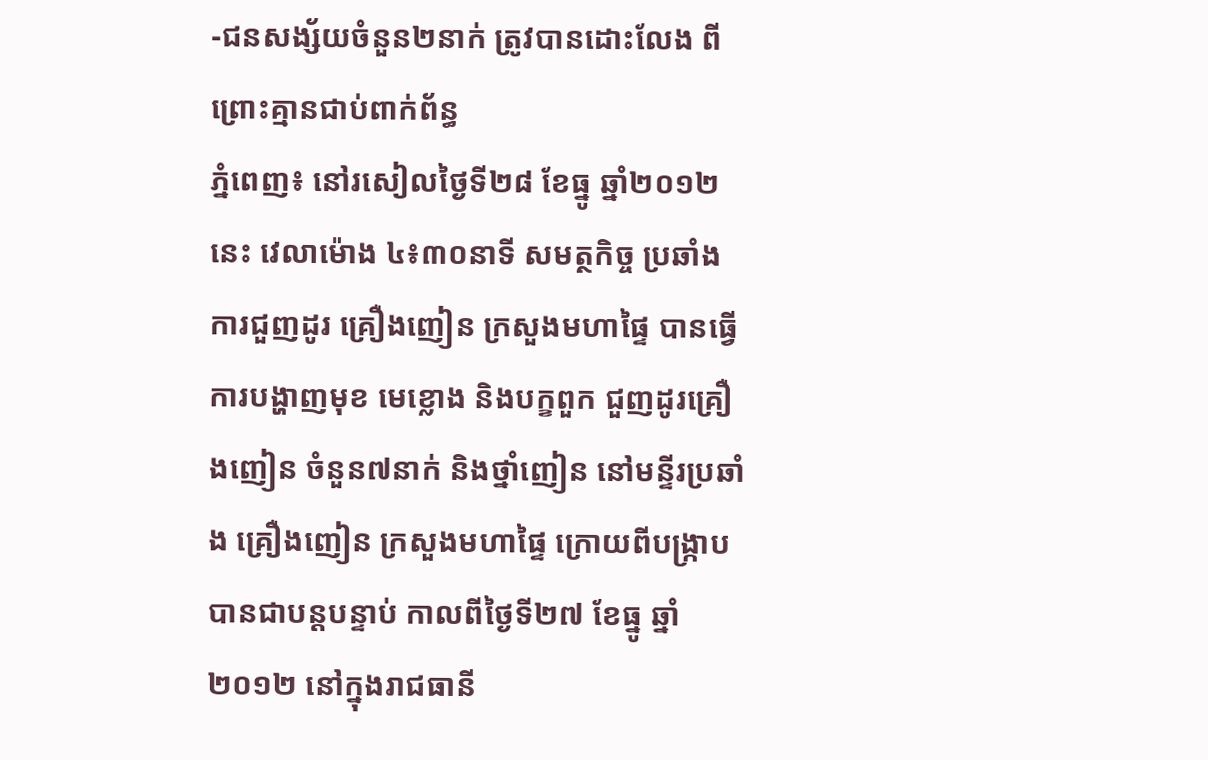-ជនសង្ស័យចំនួន២នាក់ ត្រូវបានដោះលែង ពីព្រោះគ្មានជាប់ពាក់ព័ន្ធ
ភ្នំពេញ៖ នៅរសៀលថ្ងៃទី២៨ ខែធ្នូ ឆ្នាំ២០១២ នេះ វេលាម៉ោង ៤៖៣០នាទី សមត្ថកិច្ច ប្រឆាំងការជួញដូរ គ្រឿងញៀន ក្រសួងមហាផ្ទៃ បានធ្វើការបង្ហាញមុខ មេខ្លោង និងបក្ខពួក ជួញដូរគ្រឿងញៀន ចំនួន៧នាក់ និងថ្នាំញៀន នៅមន្ទីរប្រឆាំង គ្រឿងញៀន ក្រសួងមហាផ្ទៃ ក្រោយពីបង្ក្រាប បានជាបន្តបន្ទាប់ កាលពីថ្ងៃទី២៧ ខែធ្នូ ឆ្នាំ២០១២ នៅក្នុងរាជធានី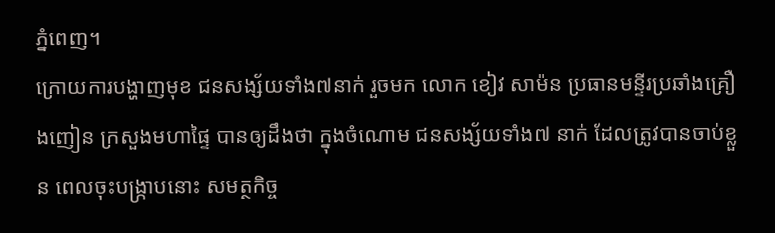ភ្នំពេញ។
ក្រោយការបង្ហាញមុខ ជនសង្ស័យទាំង៧នាក់ រួចមក លោក ខៀវ សាម៉ន ប្រធានមន្ទីរប្រឆាំងគ្រឿងញៀន ក្រសួងមហាផ្ទៃ បានឲ្យដឹងថា ក្នុងចំណោម ជនសង្ស័យទាំង៧ នាក់ ដែលត្រូវបានចាប់ខ្លួន ពេលចុះបង្រ្កាបនោះ សមត្ថកិច្ច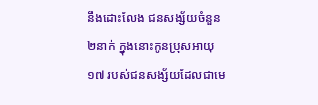នឹងដោះលែង ជនសង្ស័យចំនួន២នាក់ ក្នុងនោះកូនប្រុសអាយុ១៧ របស់ជនសង្ស័យដែលជាមេ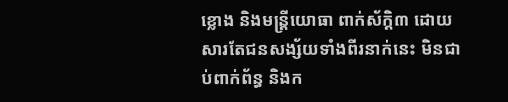ខ្លោង និងមន្រ្តីយោធា ពាក់ស័ក្តិ៣ ដោយសារតែជនសង្ស័យទាំងពីរនាក់នេះ មិនជាប់ពាក់ព័ន្ធ និងក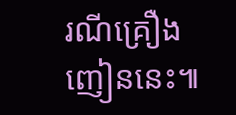រណីគ្រឿងញៀននេះ៕